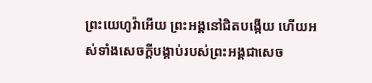ព្រះយេហូវ៉ាអើយ ព្រះអង្គនៅជិតបង្កើយ ហើយអស់ទាំងសេចក្ដីបង្គាប់របស់ព្រះអង្គជាសេច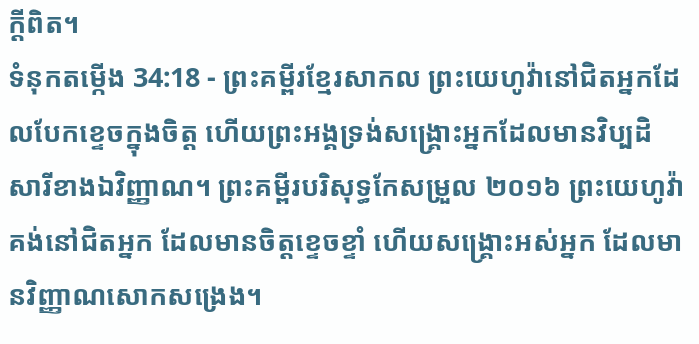ក្ដីពិត។
ទំនុកតម្កើង 34:18 - ព្រះគម្ពីរខ្មែរសាកល ព្រះយេហូវ៉ានៅជិតអ្នកដែលបែកខ្ទេចក្នុងចិត្ត ហើយព្រះអង្គទ្រង់សង្គ្រោះអ្នកដែលមានវិប្បដិសារីខាងឯវិញ្ញាណ។ ព្រះគម្ពីរបរិសុទ្ធកែសម្រួល ២០១៦ ព្រះយេហូវ៉ាគង់នៅជិតអ្នក ដែលមានចិត្តខ្ទេចខ្ទាំ ហើយសង្គ្រោះអស់អ្នក ដែលមានវិញ្ញាណសោកសង្រេង។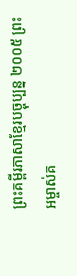ព្រះគម្ពីរភាសាខ្មែរបច្ចុប្បន្ន ២០០៥ ព្រះអម្ចាស់គ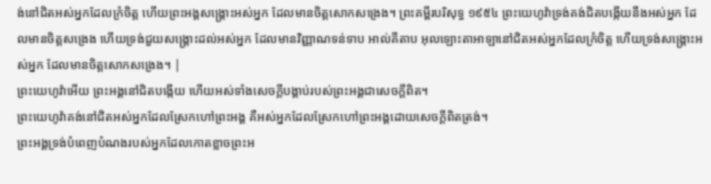ង់នៅជិតអស់អ្នកដែលក្រំចិត្ត ហើយព្រះអង្គសង្គ្រោះអស់អ្នក ដែលមានចិត្តសោកសង្រេង។ ព្រះគម្ពីរបរិសុទ្ធ ១៩៥៤ ព្រះយេហូវ៉ាទ្រង់គង់ជិតបង្កើយនឹងអស់អ្នក ដែលមានចិត្តសង្រេង ហើយទ្រង់ជួយសង្គ្រោះដល់អស់អ្នក ដែលមានវិញ្ញាណទន់ទាប អាល់គីតាប អុលឡោះតាអាឡានៅជិតអស់អ្នកដែលក្រំចិត្ត ហើយទ្រង់សង្គ្រោះអស់អ្នក ដែលមានចិត្តសោកសង្រេង។ |
ព្រះយេហូវ៉ាអើយ ព្រះអង្គនៅជិតបង្កើយ ហើយអស់ទាំងសេចក្ដីបង្គាប់របស់ព្រះអង្គជាសេចក្ដីពិត។
ព្រះយេហូវ៉ាគង់នៅជិតអស់អ្នកដែលស្រែកហៅព្រះអង្គ គឺអស់អ្នកដែលស្រែកហៅព្រះអង្គដោយសេចក្ដីពិតត្រង់។
ព្រះអង្គទ្រង់បំពេញបំណងរបស់អ្នកដែលកោតខ្លាចព្រះអ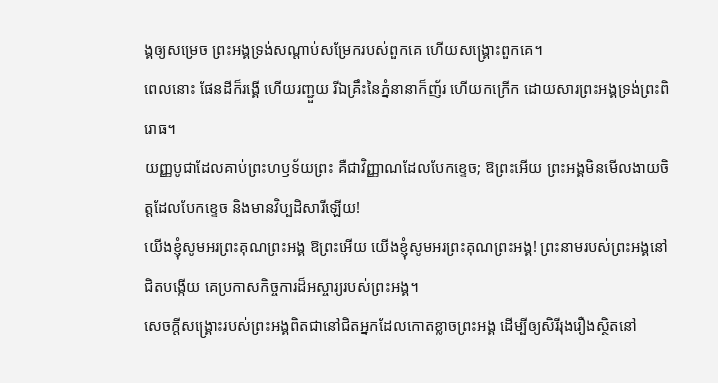ង្គឲ្យសម្រេច ព្រះអង្គទ្រង់សណ្ដាប់សម្រែករបស់ពួកគេ ហើយសង្គ្រោះពួកគេ។
ពេលនោះ ផែនដីក៏រង្គើ ហើយរញ្ជួយ រីឯគ្រឹះនៃភ្នំនានាក៏ញ័រ ហើយកក្រើក ដោយសារព្រះអង្គទ្រង់ព្រះពិរោធ។
យញ្ញបូជាដែលគាប់ព្រះហឫទ័យព្រះ គឺជាវិញ្ញាណដែលបែកខ្ទេច; ឱព្រះអើយ ព្រះអង្គមិនមើលងាយចិត្តដែលបែកខ្ទេច និងមានវិប្បដិសារីឡើយ!
យើងខ្ញុំសូមអរព្រះគុណព្រះអង្គ ឱព្រះអើយ យើងខ្ញុំសូមអរព្រះគុណព្រះអង្គ! ព្រះនាមរបស់ព្រះអង្គនៅជិតបង្កើយ គេប្រកាសកិច្ចការដ៏អស្ចារ្យរបស់ព្រះអង្គ។
សេចក្ដីសង្គ្រោះរបស់ព្រះអង្គពិតជានៅជិតអ្នកដែលកោតខ្លាចព្រះអង្គ ដើម្បីឲ្យសិរីរុងរឿងស្ថិតនៅ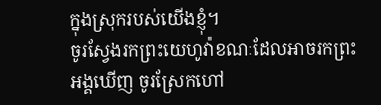ក្នុងស្រុករបស់យើងខ្ញុំ។
ចូរស្វែងរកព្រះយេហូវ៉ាខណៈដែលអាចរកព្រះអង្គឃើញ ចូរស្រែកហៅ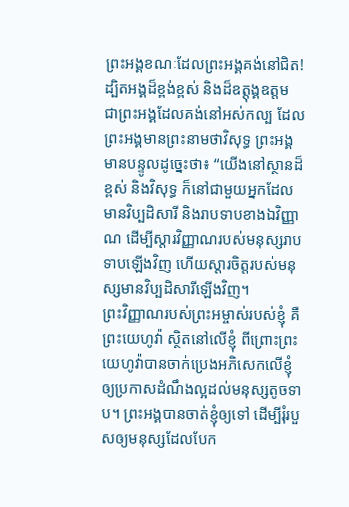ព្រះអង្គខណៈដែលព្រះអង្គគង់នៅជិត!
ដ្បិតអង្គដ៏ខ្ពង់ខ្ពស់ និងដ៏ឧត្ដុង្គឧត្ដម ជាព្រះអង្គដែលគង់នៅអស់កល្ប ដែលព្រះអង្គមានព្រះនាមថាវិសុទ្ធ ព្រះអង្គមានបន្ទូលដូច្នេះថា៖ “យើងនៅស្ថានដ៏ខ្ពស់ និងវិសុទ្ធ ក៏នៅជាមួយអ្នកដែលមានវិប្បដិសារី និងរាបទាបខាងឯវិញ្ញាណ ដើម្បីស្ដារវិញ្ញាណរបស់មនុស្សរាបទាបឡើងវិញ ហើយស្ដារចិត្តរបស់មនុស្សមានវិប្បដិសារីឡើងវិញ។
ព្រះវិញ្ញាណរបស់ព្រះអម្ចាស់របស់ខ្ញុំ គឺព្រះយេហូវ៉ា ស្ថិតនៅលើខ្ញុំ ពីព្រោះព្រះយេហូវ៉ាបានចាក់ប្រេងអភិសេកលើខ្ញុំ ឲ្យប្រកាសដំណឹងល្អដល់មនុស្សតូចទាប។ ព្រះអង្គបានចាត់ខ្ញុំឲ្យទៅ ដើម្បីរុំរបួសឲ្យមនុស្សដែលបែក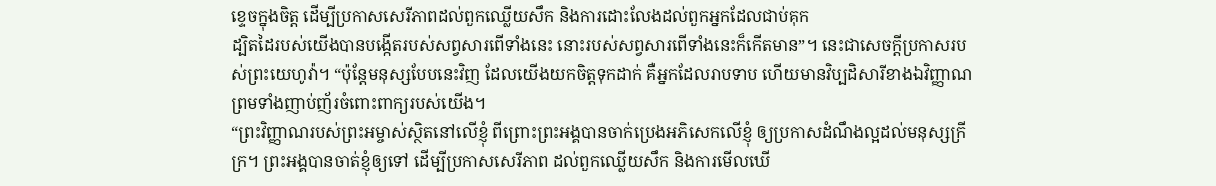ខ្ទេចក្នុងចិត្ត ដើម្បីប្រកាសសេរីភាពដល់ពួកឈ្លើយសឹក និងការដោះលែងដល់ពួកអ្នកដែលជាប់គុក
ដ្បិតដៃរបស់យើងបានបង្កើតរបស់សព្វសារពើទាំងនេះ នោះរបស់សព្វសារពើទាំងនេះក៏កើតមាន”។ នេះជាសេចក្ដីប្រកាសរបស់ព្រះយេហូវ៉ា។ “ប៉ុន្តែមនុស្សបែបនេះវិញ ដែលយើងយកចិត្តទុកដាក់ គឺអ្នកដែលរាបទាប ហើយមានវិប្បដិសារីខាងឯវិញ្ញាណ ព្រមទាំងញាប់ញ័រចំពោះពាក្យរបស់យើង។
“ព្រះវិញ្ញាណរបស់ព្រះអម្ចាស់ស្ថិតនៅលើខ្ញុំ ពីព្រោះព្រះអង្គបានចាក់ប្រេងអភិសេកលើខ្ញុំ ឲ្យប្រកាសដំណឹងល្អដល់មនុស្សក្រីក្រ។ ព្រះអង្គបានចាត់ខ្ញុំឲ្យទៅ ដើម្បីប្រកាសសេរីភាព ដល់ពួកឈ្លើយសឹក និងការមើលឃើ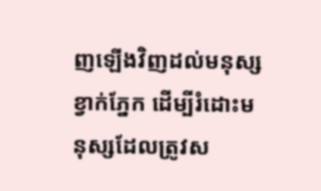ញឡើងវិញដល់មនុស្សខ្វាក់ភ្នែក ដើម្បីរំដោះមនុស្សដែលត្រូវស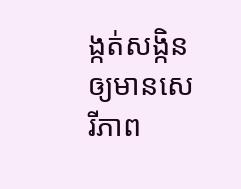ង្កត់សង្កិនឲ្យមានសេរីភាព